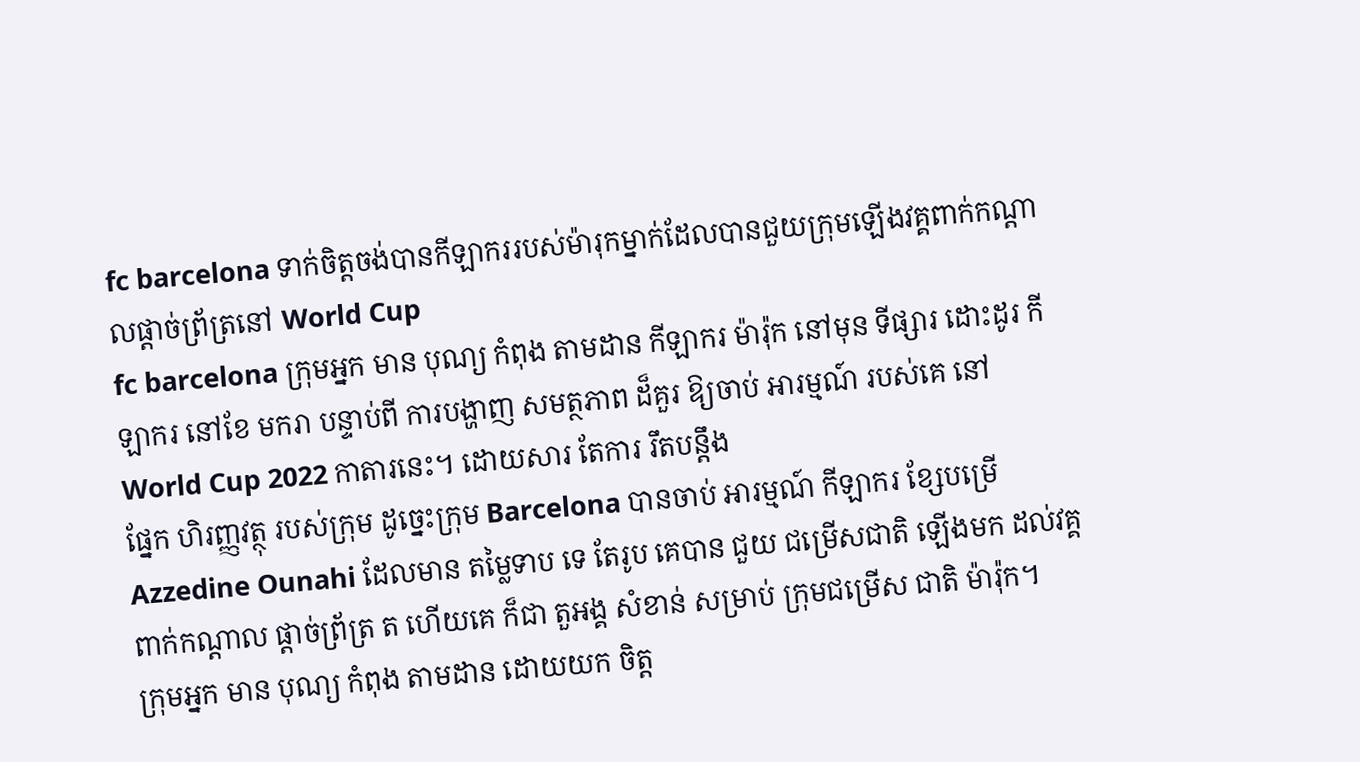fc barcelona ទាក់ចិត្តចង់បានកីឡាកររបស់ម៉ារុកម្នាក់ដែលបានជួយក្រុមឡើងវគ្គពាក់កណ្តាលផ្តាច់ព្រ័ត្រនៅ World Cup
fc barcelona ក្រុមអ្នក មាន បុណ្យ កំពុង តាមដាន កីឡាករ ម៉ារ៉ុក នៅមុន ទីផ្សារ ដោះដូរ កីឡាករ នៅខែ មករា បន្ទាប់ពី ការបង្ហាញ សមត្ថភាព ដ៏គួរ ឱ្យចាប់ អារម្មណ៍ របស់គេ នៅ World Cup 2022 កាតារនេះ។ ដោយសារ តែការ រឹតបន្តឹង
ផ្នែក ហិរញ្ញវត្ថុ របស់ក្រុម ដូច្នេះក្រុម Barcelona បានចាប់ អារម្មណ៍ កីឡាករ ខ្សែបម្រើ Azzedine Ounahi ដែលមាន តម្លៃទាប ទេ តែរូប គេបាន ជួយ ជម្រើសជាតិ ឡើងមក ដល់វគ្គ ពាក់កណ្តាល ផ្តាច់ព្រ័ត្រ ត ហើយគេ ក៏ជា តួអង្គ សំខាន់ សម្រាប់ ក្រុមជម្រើស ជាតិ ម៉ារ៉ុក។
ក្រុមអ្នក មាន បុណ្យ កំពុង តាមដាន ដោយយក ចិត្ត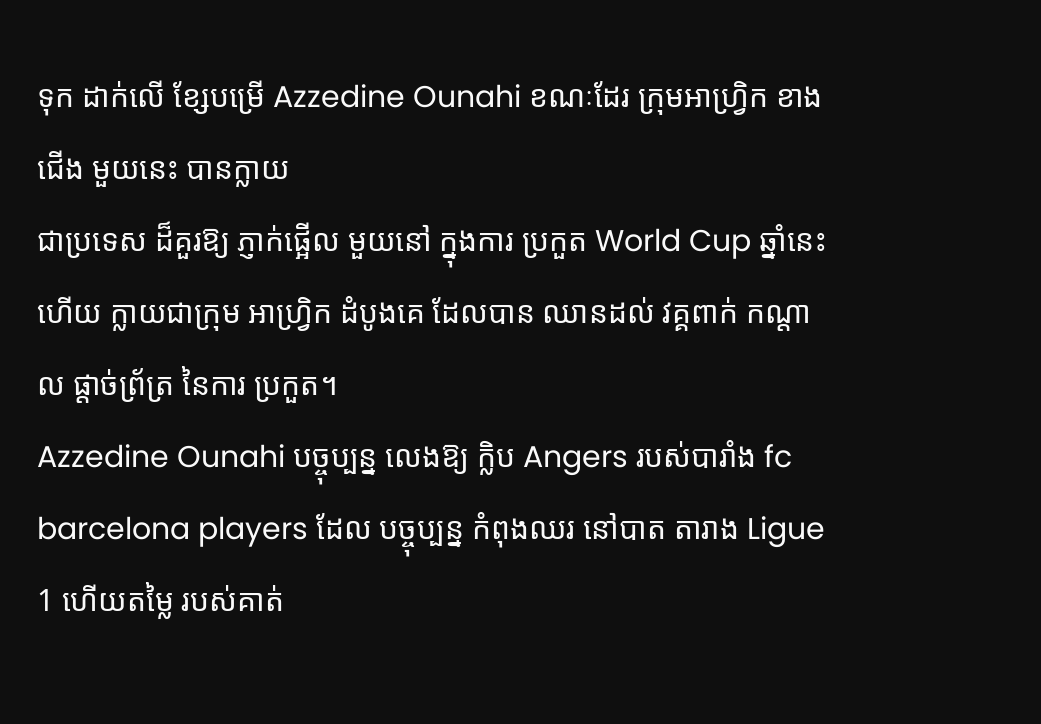ទុក ដាក់លើ ខ្សែបម្រើ Azzedine Ounahi ខណៈដែរ ក្រុមអាហ្រ្វិក ខាងជើង មួយនេះ បានក្លាយ
ជាប្រទេស ដ៏គួរឱ្យ ភ្ញាក់ផ្អើល មួយនៅ ក្នុងការ ប្រកួត World Cup ឆ្នាំនេះ ហើយ ក្លាយជាក្រុម អាហ្វ្រិក ដំបូងគេ ដែលបាន ឈានដល់ វគ្គពាក់ កណ្តាល ផ្តាច់ព្រ័ត្រ នៃការ ប្រកួត។
Azzedine Ounahi បច្ចុប្បន្ន លេងឱ្យ ក្លិប Angers របស់បារាំង fc barcelona players ដែល បច្ចុប្បន្ន កំពុងឈរ នៅបាត តារាង Ligue 1 ហើយតម្លៃ របស់គាត់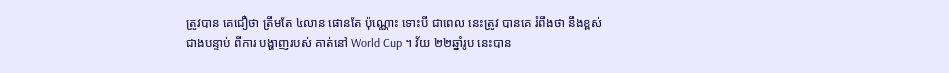ត្រូវបាន គេជឿថា ត្រឹមតែ ៤លាន ផោនតែ ប៉ុណ្ណោះ ទោះបី ជាពេល នេះត្រូវ បានគេ រំពឹងថា នឹងខ្ពស់ ជាងបន្ទាប់ ពីការ បង្ហាញរបស់ គាត់នៅ World Cup ។ វ័យ ២២ឆ្នាំរូប នេះបាន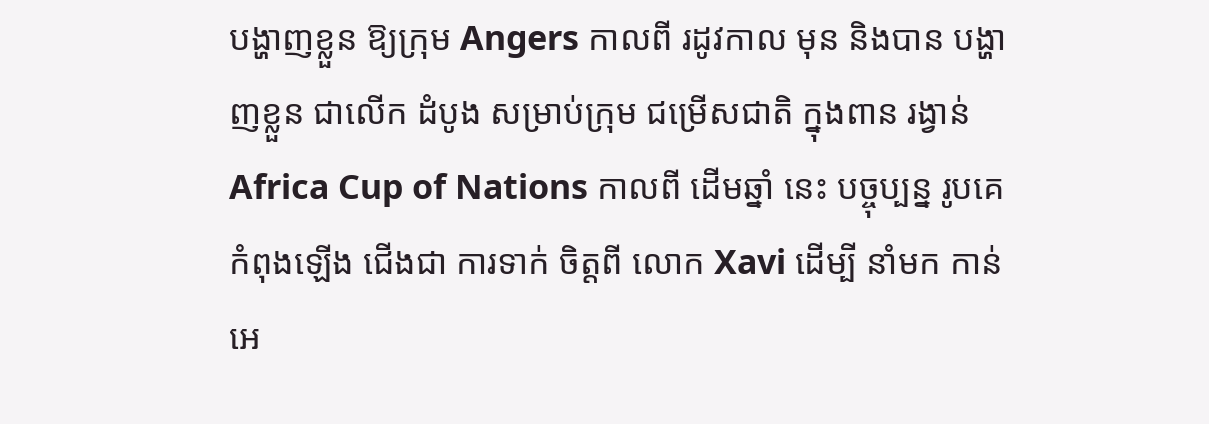បង្ហាញខ្លួន ឱ្យក្រុម Angers កាលពី រដូវកាល មុន និងបាន បង្ហាញខ្លួន ជាលើក ដំបូង សម្រាប់ក្រុម ជម្រើសជាតិ ក្នុងពាន រង្វាន់ Africa Cup of Nations កាលពី ដើមឆ្នាំ នេះ បច្ចុប្បន្ន រូបគេ កំពុងឡើង ជើងជា ការទាក់ ចិត្តពី លោក Xavi ដើម្បី នាំមក កាន់ អេ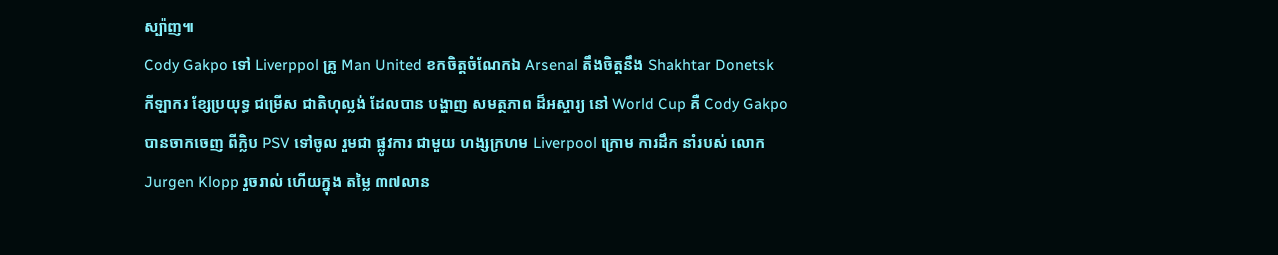ស្ប៉ាញ៕
Cody Gakpo ទៅ Liverppol គ្រូ Man United ខកចិត្តចំណែកឯ Arsenal តឹងចិត្តនឹង Shakhtar Donetsk
កីឡាករ ខ្សែប្រយុទ្ធ ជម្រើស ជាតិហុល្លង់ ដែលបាន បង្ហាញ សមត្ថភាព ដ៏អស្ចារ្យ នៅ World Cup គឺ Cody Gakpo បានចាកចេញ ពីក្លិប PSV ទៅចូល រួមជា ផ្លូវការ ជាមួយ ហង្សក្រហម Liverpool ក្រោម ការដឹក នាំរបស់ លោក Jurgen Klopp រួចរាល់ ហើយក្នុង តម្លៃ ៣៧លាន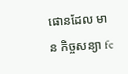ផោនដែល មាន កិច្ចសន្យា fc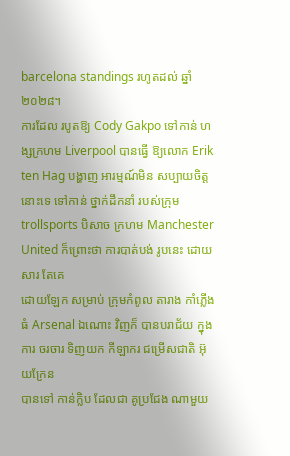barcelona standings រហូតដល់ ឆ្នាំ ២០២៨។
ការដែល របូតឱ្យ Cody Gakpo ទៅកាន់ ហង្សក្រហម Liverpool បានធ្វើ ឱ្យលោក Erik ten Hag បង្ហាញ អារម្មណ៍មិន សប្បាយចិត្ត
នោះទេ ទៅកាន់ ថ្នាក់ដឹកនាំ របស់ក្រុម trollsports បិសាច ក្រហម Manchester United ក៏ព្រោះថា ការបាត់បង់ រូបនេះ ដោយសារ តែគេ
ដោយឡែក សម្រាប់ ក្រុមកំពូល តារាង កាំភ្លើង ធំ Arsenal ឯណោះ វិញក៏ បានបរាជ័យ ក្នុងការ ចរចារ ទិញយក កីឡាករ ជម្រើសជាតិ អ៊ុយក្រែន
បានទៅ កាន់ក្លិប ដែលជា គូប្រជែង ណាមួយ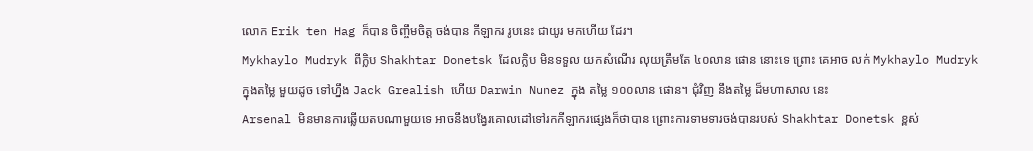លោក Erik ten Hag ក៏បាន ចិញ្ចឹមចិត្ត ចង់បាន កីឡាករ រូបនេះ ជាយូរ មកហើយ ដែរ។
Mykhaylo Mudryk ពីក្លិប Shakhtar Donetsk ដែលក្លិប មិនទទួល យកសំណើរ លុយត្រឹមតែ ៤០លាន ផោន នោះទេ ព្រោះ គេអាច លក់ Mykhaylo Mudryk
ក្នុងតម្លៃ មួយដូច ទៅហ្នឹង Jack Grealish ហើយ Darwin Nunez ក្នុង តម្លៃ ១០០លាន ផោន។ ជុំវិញ នឹងតម្លៃ ដ៏មហាសាល នេះ
Arsenal មិនមានការឆ្លើយតបណាមួយទេ អាចនឹងបង្វែរគោលដៅទៅរកកីឡាករផ្សេងក៏ថាបាន ព្រោះការទាមទារចង់បានរបស់ Shakhtar Donetsk ខ្ពស់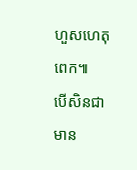ហួសហេតុពេក៕
បើសិនជា មាន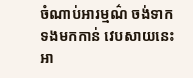ចំណាប់អារម្មណ៌ ចង់ទាកទងមកកាន់ វេបសាយនេះ អា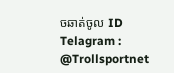ចឆាត់ចូល ID Telagram : @Trollsportnet